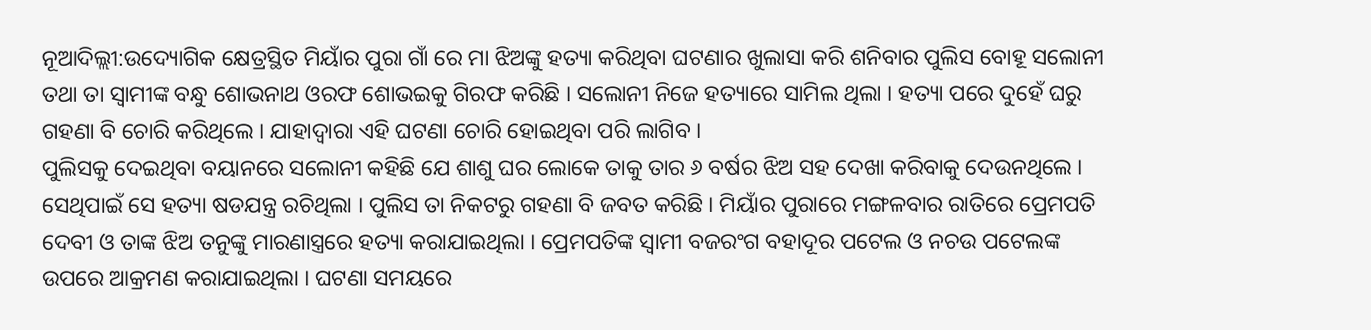ନୂଆଦିଲ୍ଲୀ:ଉଦ୍ୟୋଗିକ କ୍ଷେତ୍ରସ୍ଥିତ ମିୟାଁର ପୁରା ଗାଁ ରେ ମା ଝିଅଙ୍କୁ ହତ୍ୟା କରିଥିବା ଘଟଣାର ଖୁଲାସା କରି ଶନିବାର ପୁଲିସ ବୋହୂ ସଲୋନୀ ତଥା ତା ସ୍ୱାମୀଙ୍କ ବନ୍ଧୁ ଶୋଭନାଥ ଓରଫ ଶୋଭଇକୁ ଗିରଫ କରିଛି । ସଲୋନୀ ନିଜେ ହତ୍ୟାରେ ସାମିଲ ଥିଲା । ହତ୍ୟା ପରେ ଦୁହେଁ ଘରୁ ଗହଣା ବି ଚୋରି କରିଥିଲେ । ଯାହାଦ୍ୱାରା ଏହି ଘଟଣା ଚୋରି ହୋଇଥିବା ପରି ଲାଗିବ ।
ପୁଲିସକୁ ଦେଇଥିବା ବୟାନରେ ସଲୋନୀ କହିଛି ଯେ ଶାଶୁ ଘର ଲୋକେ ତାକୁ ତାର ୬ ବର୍ଷର ଝିଅ ସହ ଦେଖା କରିବାକୁ ଦେଉନଥିଲେ । ସେଥିପାଇଁ ସେ ହତ୍ୟା ଷଡଯନ୍ତ୍ର ରଚିଥିଲା । ପୁଲିସ ତା ନିକଟରୁ ଗହଣା ବି ଜବତ କରିଛି । ମିୟାଁର ପୁରାରେ ମଙ୍ଗଳବାର ରାତିରେ ପ୍ରେମପତି ଦେବୀ ଓ ତାଙ୍କ ଝିଅ ତନୁଙ୍କୁ ମାରଣାସ୍ତ୍ରରେ ହତ୍ୟା କରାଯାଇଥିଲା । ପ୍ରେମପତିଙ୍କ ସ୍ୱାମୀ ବଜରଂଗ ବହାଦୂର ପଟେଲ ଓ ନଚଉ ପଟେଲଙ୍କ ଉପରେ ଆକ୍ରମଣ କରାଯାଇଥିଲା । ଘଟଣା ସମୟରେ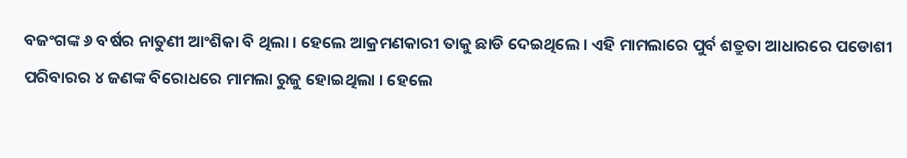ବଜଂଗଙ୍କ ୬ ବର୍ଷର ନାତୁଣୀ ଆଂଶିକା ବି ଥିଲା । ହେଲେ ଆକ୍ରମଣକାରୀ ତାକୁ ଛାଡି ଦେଇଥିଲେ । ଏହି ମାମଲାରେ ପୁର୍ବ ଶତ୍ରୁତା ଆଧାରରେ ପଡୋଶୀ ପରିବାରର ୪ ଜଣଙ୍କ ବିରୋଧରେ ମାମଲା ରୁଜୁ ହୋଇଥିଲା । ହେଲେ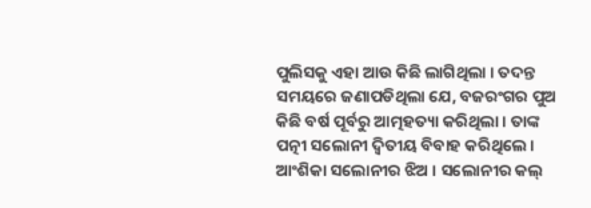ପୁଲିସକୁ ଏହା ଆଉ କିଛି ଲାଗିଥିଲା । ତଦନ୍ତ ସମୟରେ ଜଣାପଡିଥିଲା ଯେ, ବଜରଂଗର ପୁଅ କିଛି ବର୍ଷ ପୂର୍ବରୁ ଆତ୍ମହତ୍ୟା କରିଥିଲା । ତାଙ୍କ ପତ୍ନୀ ସଲୋନୀ ଦ୍ୱିତୀୟ ବିବାହ କରିଥିଲେ । ଆଂଶିକା ସଲୋନୀର ଝିଅ । ସଲୋନୀର କଲ୍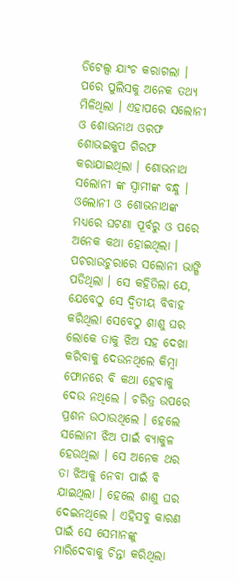ଡିଟେଲ୍ସ ଯାଂଚ କରାଗଲା । ପରେ ପୁଲିସକୁ ଅନେକ ତଥ୍ୟ ମିଳିଥିଲା । ଏହାପରେ ସଲୋନୀ ଓ ଶୋଭନାଥ ଓରଫ ଶୋଭଇକୁପ ଗିରଫ କରାଯାଇଥିଲା । ଶୋଭନାଥ ସଲୋନୀ ଙ୍କ ସ୍ୱାମୀଙ୍କ ବନ୍ଧୁ ।
ଓଲୋନୀ ଓ ଶୋଭନାଥଙ୍କ ମଧ୍ୟରେ ଘଟଣା ପୂର୍ବରୁ ଓ ପରେ ଅନେକ କଥା ହୋଇଥିଲା । ପଚରାଉଚୁରାରେ ସଲୋନୀ ଭାଙ୍ଗି ପଡିଥିଲା । ସେ କହିତିଲା ଯେ, ଯେବେଠୁ ସେ ଦ୍ୱିତୀୟ ବିବାହ କରିଥିଲା ସେବେଠୁ ଶାଶୁ ଘର ଲୋକେ ତାକୁ ଝିଅ ସହ ଦେଖା କରିବାକୁ ଦେଉନଥିଲେ କିମ୍ବା ଫୋନରେ ବି କଥା ହେବାକୁ ଦେଉ ନଥିଲେ । ଚରିତ୍ର ଉପରେ ପ୍ରଶନ ଉଠାଉଥିଲେ । ହେଲେ ସଲୋନୀ ଝିଅ ପାଇଁ ବ୍ୟାକୁଳ ହେଉଥିଲା । ସେ ଅନେକ ଥର ତା ଝିଅକୁ ନେବା ପାଇଁ ବି ଯାଇଥିଲା । ହେଲେ ଶାଶୁ ଘର ଦେଇନଥିଲେ । ଏହିସବୁ କାରଣ ପାଇଁ ସେ ସେମାନଙ୍କୁ ମାରିଦେବାକୁ ଚିନ୍ତା କରିଥିଲା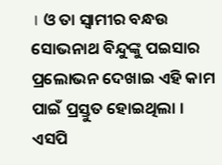। ଓ ତା ସ୍ୱାମୀର ବନ୍ଧଉ ସୋଭନାଥ ବିନ୍ଦୁଙ୍କୁ ପଇସାର ପ୍ରଲୋଭନ ଦେଖାଇ ଏହି କାମ ପାଇଁ ପ୍ରସ୍ତୁତ ହୋଇଥିଲା ।
ଏସପି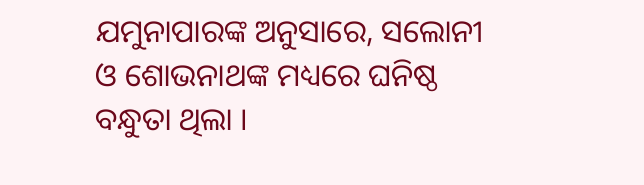ଯମୁନାପାରଙ୍କ ଅନୁସାରେ, ସଲୋନୀ ଓ ଶୋଭନାଥଙ୍କ ମଧ୍ୟରେ ଘନିଷ୍ଠ ବନ୍ଧୁତା ଥିଲା ।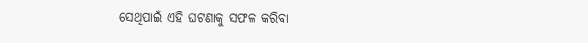ସେଥିପାଇଁ ଏହି ଘଟଣାକୁ ସଫଳ କରିବା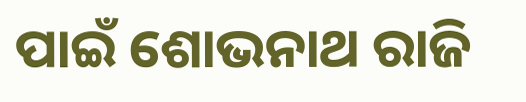ପାଇଁ ଶୋଭନାଥ ରାଜି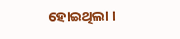ହୋଇଥିଲା ।